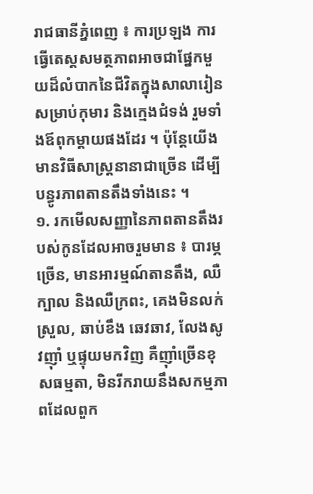រាជធានីភ្នំពេញ ៖ ការប្រឡង ការធ្វើតេស្តសមត្ថភាពអាចជាផ្នែកមួយដ៏លំបាកនៃជីវិតក្នុងសាលារៀនសម្រាប់កុមារ និងក្មេងជំទង់ រួមទាំងឪពុកម្តាយផងដែរ ។ ប៉ុន្តែយើងមានវិធីសាស្ត្រនានាជាច្រើន ដើម្បីបន្ធូរភាពតានតឹងទាំងនេះ ។
១. រកមើលសញ្ញានៃភាពតានតឹងរបស់កូនដែលអាចរួមមាន ៖ បារម្ភច្រើន, មានអារម្មណ៍តានតឹង, ឈឺក្បាល និងឈឺក្រពះ, គេងមិនលក់ស្រួល, ឆាប់ខឹង ឆេវឆាវ, លែងសូវញ៉ាំ ឬផ្ទុយមកវិញ គឺញ៉ាំច្រើនខុសធម្មតា, មិនរីករាយនឹងសកម្មភាពដែលពួក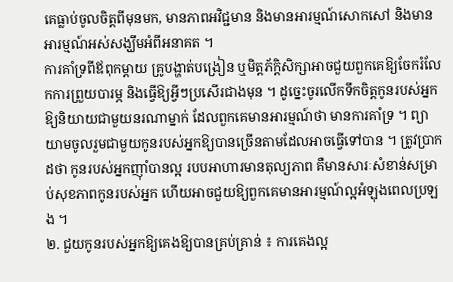គេធ្លាប់ចូលចិត្តពីមុនមក, មានភាពអវិជ្ជមាន និងមានអារម្មណ៍សោកសៅ និងមានអារម្មណ៍អស់សង្ឃឹមអំពីអនាគត ។
ការគាំទ្រពីឪពុកម្តាយ គ្រូបង្ហាត់បង្រៀន ឬមិត្តភ័ក្តិសិក្សាអាចជួយពួកគេឱ្យចែករំលែកការព្រួយបារម្ភ និងធ្វើឱ្យអ្វីៗប្រសើរជាងមុន ។ ដូច្នេះចូរលើកទឹកចិត្តកូនរបស់អ្នកឱ្យនិយាយជាមួយនរណាម្នាក់ ដែលពួកគេមានអារម្មណ៍ថា មានការគាំទ្រ ។ ព្យាយាមចូលរួមជាមួយកូនរបស់អ្នកឱ្យបានច្រើនតាមដែលអាចធ្វើទៅបាន ។ ត្រូវប្រាកដថា កូនរបស់អ្នកញ៉ាំបានល្អ របបអាហារមានតុល្យភាព គឺមានសារៈសំខាន់សម្រាប់សុខភាពកូនរបស់អ្នក ហើយអាចជួយឱ្យពួកគេមានអារម្មណ៍ល្អអំឡុងពេលប្រឡង ។
២. ជួយកូនរបស់អ្នកឱ្យគេងឱ្យបានគ្រប់គ្រាន់ ៖ ការគេងល្អ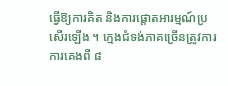ធ្វើឱ្យការគិត និងការផ្តោតអារម្មណ៍ប្រសើរឡើង ។ ក្មេងជំទង់ភាគច្រើនត្រូវការការគេងពី ៨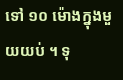ទៅ ១០ ម៉ោងក្នុងមួយយប់ ។ ទុ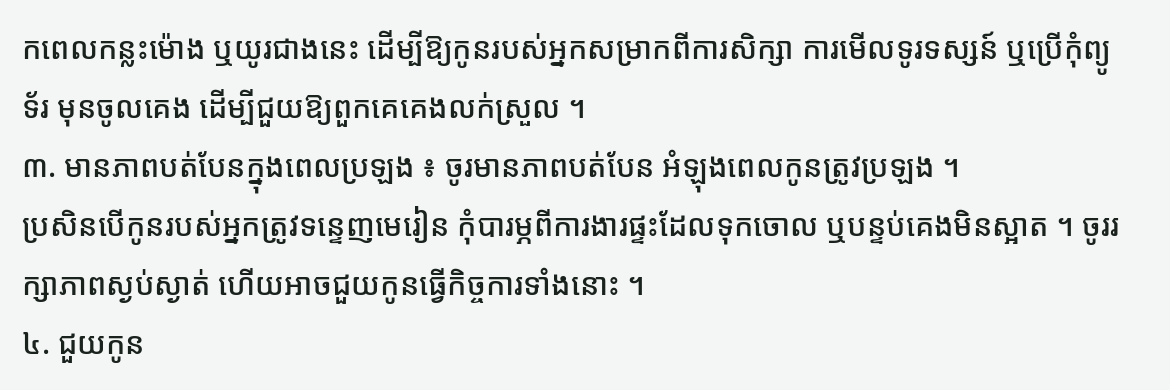កពេលកន្លះម៉ោង ឬយូរជាងនេះ ដើម្បីឱ្យកូនរបស់អ្នកសម្រាកពីការសិក្សា ការមើលទូរទស្សន៍ ឬប្រើកុំព្យូទ័រ មុនចូលគេង ដើម្បីជួយឱ្យពួកគេគេងលក់ស្រួល ។
៣. មានភាពបត់បែនក្នុងពេលប្រឡង ៖ ចូរមានភាពបត់បែន អំឡុងពេលកូនត្រូវប្រឡង ។
ប្រសិនបើកូនរបស់អ្នកត្រូវទន្ទេញមេរៀន កុំបារម្ភពីការងារផ្ទះដែលទុកចោល ឬបន្ទប់គេងមិនស្អាត ។ ចូររក្សាភាពស្ងប់ស្ងាត់ ហើយអាចជួយកូនធ្វើកិច្ចការទាំងនោះ ។
៤. ជួយកូន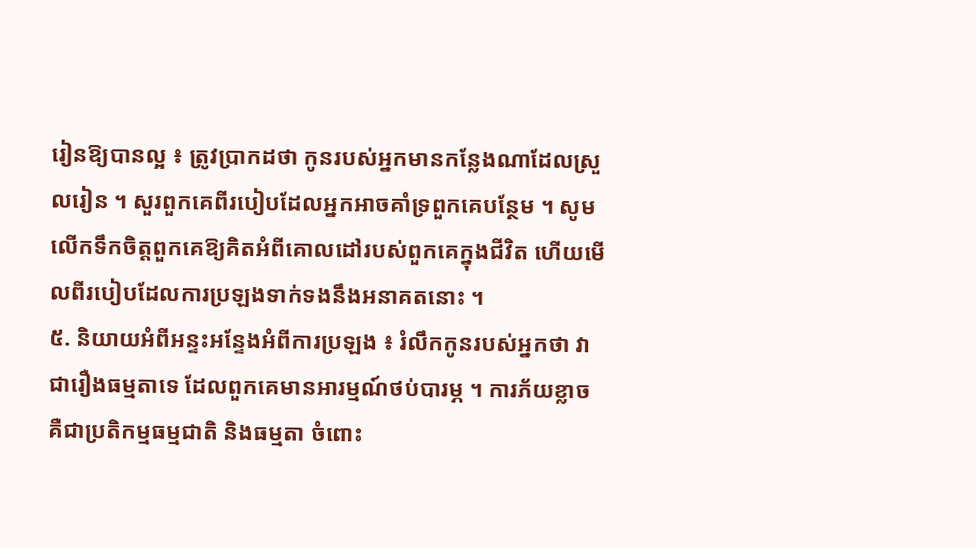រៀនឱ្យបានល្អ ៖ ត្រូវប្រាកដថា កូនរបស់អ្នកមានកន្លែងណាដែលស្រួលរៀន ។ សួរពួកគេពីរបៀបដែលអ្នកអាចគាំទ្រពួកគេបន្ថែម ។ សូមលើកទឹកចិត្តពួកគេឱ្យគិតអំពីគោលដៅរបស់ពួកគេក្នុងជីវិត ហើយមើលពីរបៀបដែលការប្រឡងទាក់ទងនឹងអនាគតនោះ ។
៥. និយាយអំពីអន្ទះអន្ទែងអំពីការប្រឡង ៖ រំលឹកកូនរបស់អ្នកថា វាជារឿងធម្មតាទេ ដែលពួកគេមានអារម្មណ៍ថប់បារម្ភ ។ ការភ័យខ្លាច គឺជាប្រតិកម្មធម្មជាតិ និងធម្មតា ចំពោះ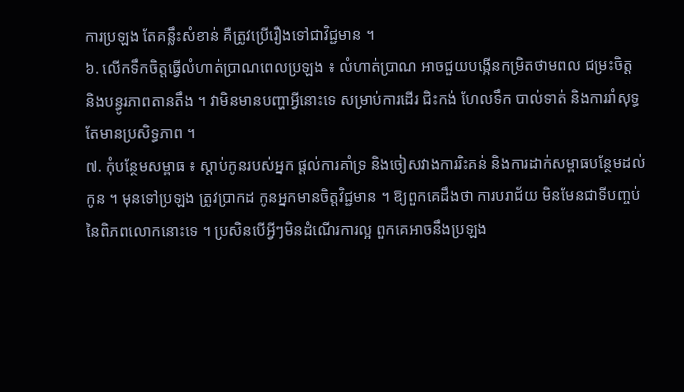ការប្រឡង តែគន្លឹះសំខាន់ គឺត្រូវប្រើរឿងទៅជាវិជ្ជមាន ។
៦. លើកទឹកចិត្តធ្វើលំហាត់ប្រាណពេលប្រឡង ៖ លំហាត់ប្រាណ អាចជួយបង្កើនកម្រិតថាមពល ជម្រះចិត្ត និងបន្ធូរភាពតានតឹង ។ វាមិនមានបញ្ហាអ្វីនោះទេ សម្រាប់ការដើរ ជិះកង់ ហែលទឹក បាល់ទាត់ និងការរាំសុទ្ធតែមានប្រសិទ្ធភាព ។
៧. កុំបន្ថែមសម្ពាធ ៖ ស្តាប់កូនរបស់អ្នក ផ្តល់ការគាំទ្រ និងចៀសវាងការរិះគន់ និងការដាក់សម្ពាធបន្ថែមដល់កូន ។ មុនទៅប្រឡង ត្រូវប្រាកដ កូនអ្នកមានចិត្តវិជ្ជមាន ។ ឱ្យពួកគេដឹងថា ការបរាជ័យ មិនមែនជាទីបញ្ចប់នៃពិភពលោកនោះទេ ។ ប្រសិនបើអ្វីៗមិនដំណើរការល្អ ពួកគេអាចនឹងប្រឡង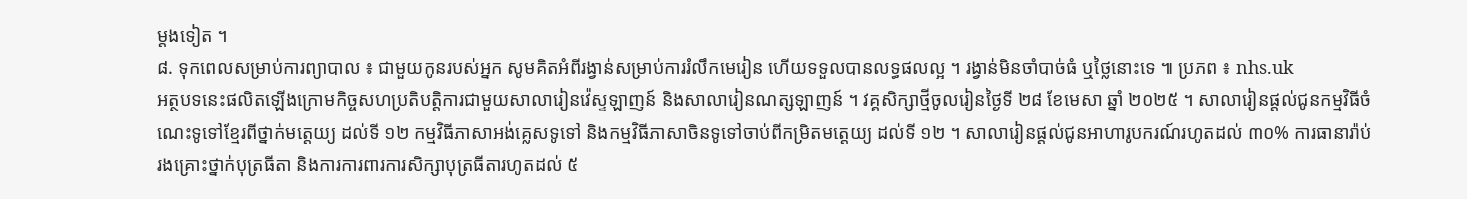ម្តងទៀត ។
៨. ទុកពេលសម្រាប់ការព្យាបាល ៖ ជាមួយកូនរបស់អ្នក សូមគិតអំពីរង្វាន់សម្រាប់ការរំលឹកមេរៀន ហើយទទួលបានលទ្ធផលល្អ ។ រង្វាន់មិនចាំបាច់ធំ ឬថ្លៃនោះទេ ៕ ប្រភព ៖ nhs.uk
អត្ថបទនេះផលិតឡើងក្រោមកិច្ចសហប្រតិបត្តិការជាមួយសាលារៀនវ៉េស្ទឡាញន៍ និងសាលារៀនណត្សឡាញន៍ ។ វគ្គសិក្សាថ្មីចូលរៀនថ្ងៃទី ២៨ ខែមេសា ឆ្នាំ ២០២៥ ។ សាលារៀនផ្តល់ជូនកម្មវិធីចំណេះទូទៅខ្មែរពីថ្នាក់មត្តេយ្យ ដល់ទី ១២ កម្មវិធីភាសាអង់គ្លេសទូទៅ និងកម្មវិធីភាសាចិនទូទៅចាប់ពីកម្រិតមត្តេយ្យ ដល់ទី ១២ ។ សាលារៀនផ្តល់ជូនអាហារូបករណ៍រហូតដល់ ៣០% ការធានារ៉ាប់រងគ្រោះថ្នាក់បុត្រធីតា និងការការពារការសិក្សាបុត្រធីតារហូតដល់ ៥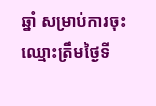ឆ្នាំ សម្រាប់ការចុះឈ្មោះត្រឹមថ្ងៃទី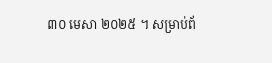៣០ មេសា ២០២៥ ។ សម្រាប់ព័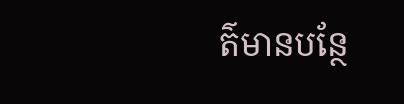ត៌មានបន្ថែ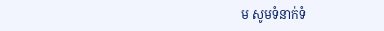ម សូមទំនាក់ទំ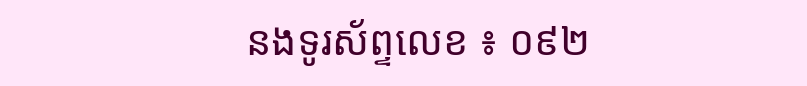នងទូរស័ព្ទលេខ ៖ ០៩២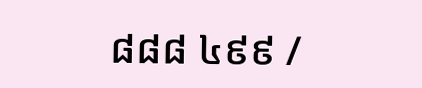៨៨៨ ៤៩៩ /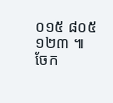០១៥ ៨០៥ ១២៣ ៕
ចែក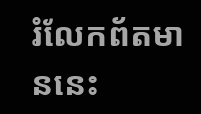រំលែកព័តមាននេះ